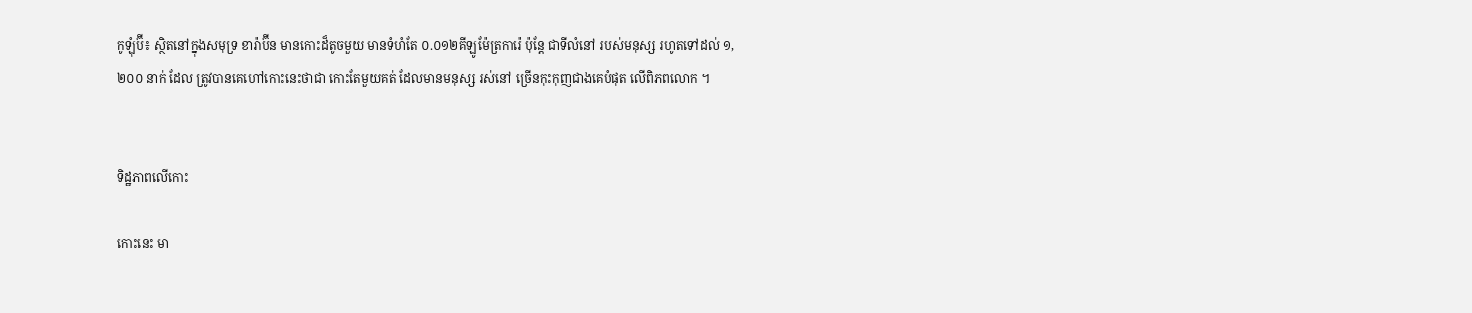កូឡុំប៊ី៖ ស្ថិតនៅក្នុងសមុទ្រ ខារ៉ាប៊ីន មានកោះដ៏តូចមួយ មានទំហំតែ ០.០១២គីឡូម៉ែត្រការ៉េ ប៉ុន្តែ ជាទីលំនៅ របស់មនុស្ស រហូតទៅដល់ ១,២០០ នាក់ ដែល ត្រូវបានគេហៅកោះនេះថាជា កោះតែមួយគត់ ដែលមានមនុស្ស រស់នៅ ច្រើនកុះកុញជាងគេបំផុត លើពិភពលោក ។


ទិដ្ឋភាពលើកោះ

កោះនេះ មា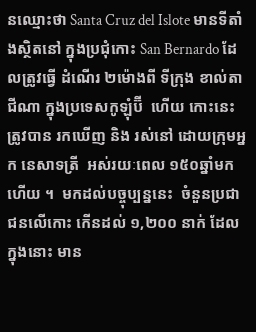នឈ្មោះថា Santa Cruz del Islote មានទីតាំងស្ថិតនៅ ក្នុងប្រជុំកោះ San Bernardo ដែលត្រូវធ្វើ ដំណើរ ២ម៉ោងពី ទីក្រុង ខាល់តាជីណា ក្នុងប្រទេសកូឡុំប៊ី  ហើយ កោះនេះ ត្រូវបាន រកឃើញ និង រស់នៅ ដោយក្រុមអ្នក នេសាទត្រី  អស់រយៈពេល ១៥០ឆ្នាំមកហើយ ។  មកដល់បច្ចុប្បន្ននេះ  ចំនួនប្រជាជនលើកោះ កើនដល់ ១,២០០ នាក់ ដែលក្នុងនោះ មាន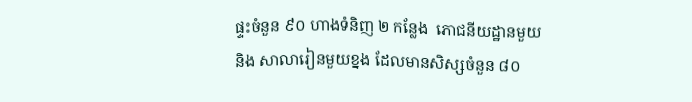ផ្ទះចំនួន ៩០ ហាងទំនិញ ២ កន្លែង  ភោជនីយដ្ឋានមួយ និង សាលារៀនមួយខ្នង ដែលមានសិស្សចំនួន ៨០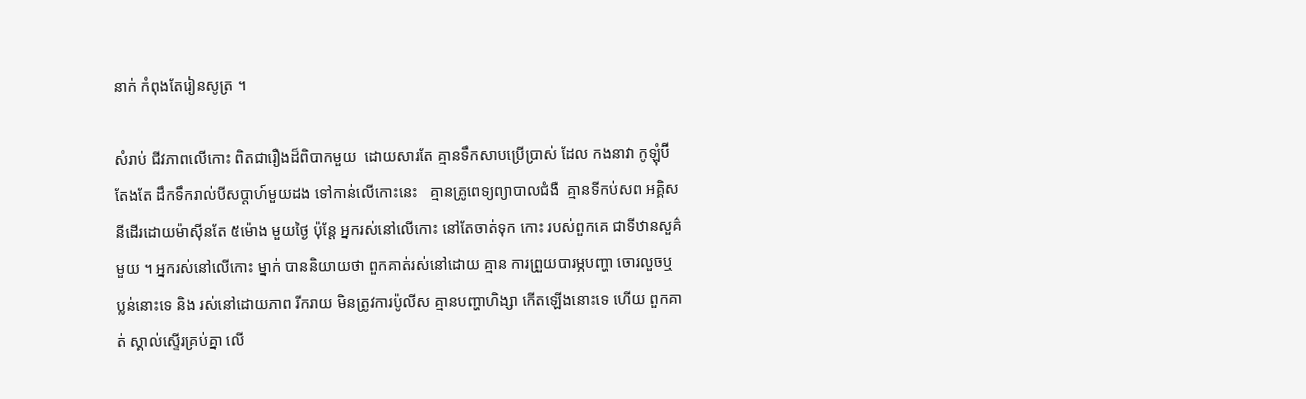នាក់ កំពុងតែរៀនសូត្រ ។

សំរាប់ ជីវភាពលើកោះ ពិតជារឿងដ៏ពិបាកមួយ  ដោយសារតែ គ្មានទឹកសាបប្រើប្រាស់ ដែល កងនាវា កូឡុំប៊ី តែងតែ ដឹកទឹករាល់បីសប្តាហ៍មួយដង ទៅកាន់លើកោះនេះ   គ្មានគ្រូពេទ្យព្យាបាលជំងឺ  គ្មានទីកប់សព អគ្គិសនីដើរដោយម៉ាស៊ីនតែ ៥ម៉ោង មួយថ្ងៃ ប៉ុន្តែ អ្នករស់នៅលើកោះ នៅតែចាត់ទុក កោះ របស់ពួកគេ ជាទីឋានសួគ៌ មួយ ។ អ្នករស់នៅលើកោះ ម្នាក់ បាននិយាយថា ពួកគាត់រស់នៅដោយ គ្មាន ការព្រួយបារម្ភបញ្ហា ចោរលួចឬ ប្លន់នោះទេ និង រស់នៅដោយភាព រីករាយ មិនត្រូវការប៉ូលីស គ្មានបញ្ហាហិង្សា កើតឡើងនោះទេ ហើយ ពួកគាត់ ស្គាល់ស្ទើរគ្រប់គ្នា លើ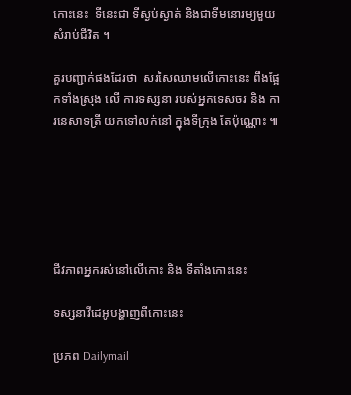កោះនេះ  ទីនេះជា ទីស្ងប់ស្ងាត់ និងជាទីមនោរម្យមួយសំរាប់ជីវិត ។

គួរបញ្ជាក់ផងដែរថា  សរសៃឈាមលើកោះនេះ ពឹងផ្អែកទាំងស្រុង លើ ការទស្សនា របស់អ្នកទេសចរ និង ការនេសាទត្រី យកទៅលក់នៅ ក្នុងទីក្រុង តែប៉ុណ្ណោះ ៕






ជីវភាពអ្នករស់នៅលើកោះ និង ទីតាំងកោះនេះ

ទស្សនាវីដេអូបង្ហាញពីកោះនេះ

ប្រភព Dailymail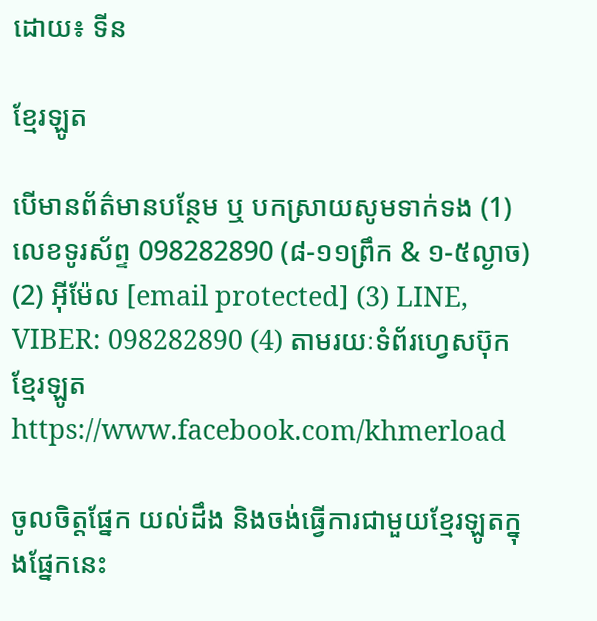ដោយ៖ ទីន

ខ្មែរឡូត

បើមានព័ត៌មានបន្ថែម ឬ បកស្រាយសូមទាក់ទង (1) លេខទូរស័ព្ទ 098282890 (៨-១១ព្រឹក & ១-៥ល្ងាច) (2) អ៊ីម៉ែល [email protected] (3) LINE, VIBER: 098282890 (4) តាមរយៈទំព័រហ្វេសប៊ុកខ្មែរឡូត https://www.facebook.com/khmerload

ចូលចិត្តផ្នែក យល់ដឹង និងចង់ធ្វើការជាមួយខ្មែរឡូតក្នុងផ្នែកនេះ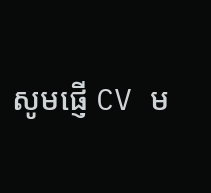សូមផ្ញើ CV ម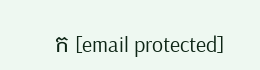ក [email protected]